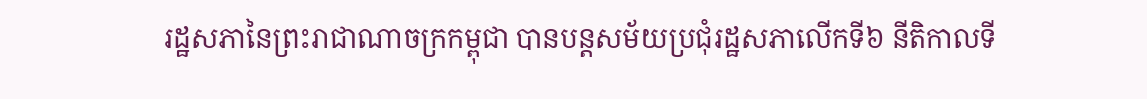រដ្ឋសភានៃព្រះរាជាណាចក្រកម្ពុជា បានបន្តសម័យប្រជុំរដ្ឋសភាលើកទី៦ នីតិកាលទី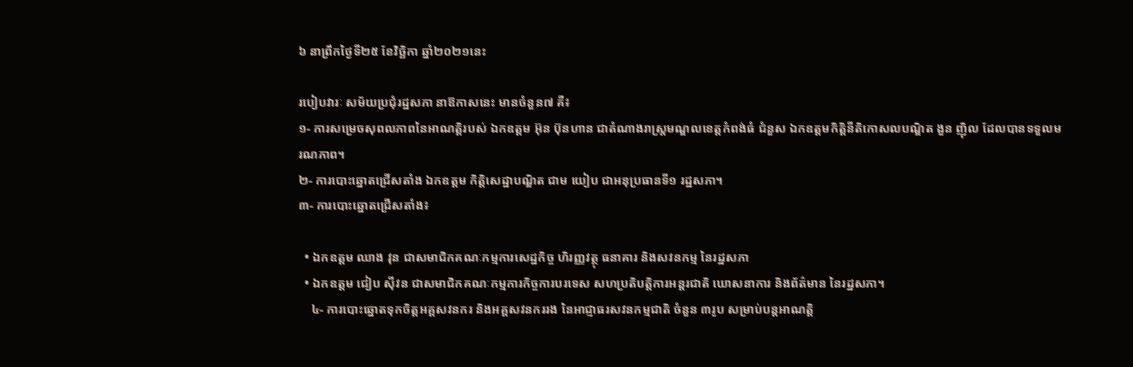៦ នាព្រឹកថ្ងៃទី២៥ ខែវិច្ឆិកា ឆ្នាំ២០២១នេះ

របៀបវារៈ សម័យប្រជុំរដ្ឋសភា នាឱកាសនេះ មានចំនួន៧ គឺ៖
១- ការសម្រេចសុពលភាពនៃអាណត្តិរបស់ ឯកឧត្តម អ៊ុន ប៊ុនហាន ជាតំណាងរាស្រ្តមណ្ឌលខេត្តកំពង់ធំ ជំនួស ឯកឧត្តមកិត្តិនីតិកោសលបណ្ឌិត ងួន ញ៉ិល ដែលបានទទួលមរណភាព។
២- ការបោះឆ្នោតជ្រើសតាំង ឯកឧត្តម កិត្តិសេដ្ឋាបណ្ឌិត ជាម យៀប ជាអនុប្រធានទី១ រដ្ឋសភា។
៣- ការបោះឆ្នោតជ្រើសតាំង៖

  • ឯកឧត្តម ឈាង វុន ជាសមាជិកគណៈកម្មការសេដ្ឋកិច្ច ហិរញ្ញវត្ថុ ធនាគារ និងសវនកម្ម នៃរដ្ឋសភា
  • ឯកឧត្តម ជៀប ស៊ីវន ជាសមាជិកគណៈកម្មការកិច្ចការបរទេស សហប្រតិបត្តិការអន្តរជាតិ ឃោសនាការ និងព័ត៌មាន នៃរដ្ឋសភា។
    ៤- ការបោះឆ្នោតទុកចិត្តអគ្គសវនករ និងអគ្គសវនកររង នៃអាជ្ញាធរសវនកម្មជាតិ ចំនួន ៣រូប សម្រាប់បន្តអាណត្តិ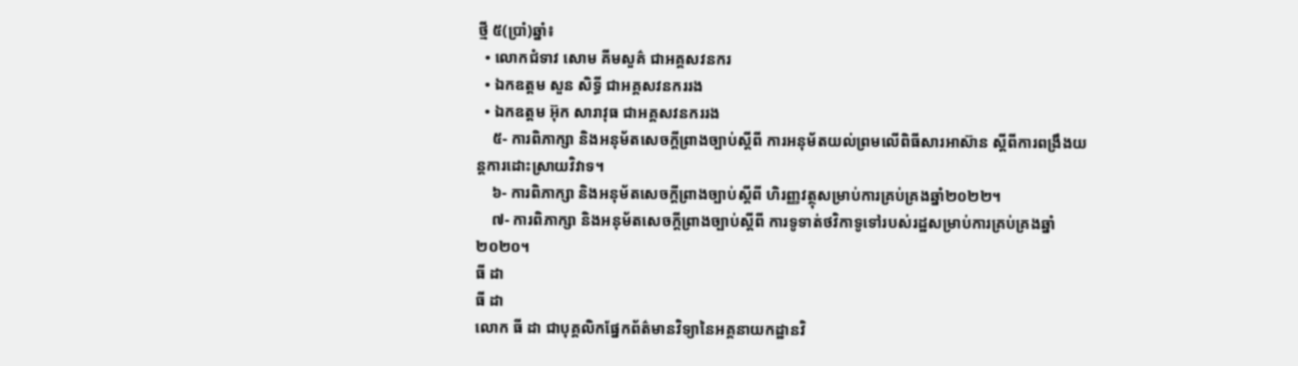ថ្មី ៥(ប្រាំ)ឆ្នាំ៖
  • លោកជំទាវ សោម គីមសួគ៌ ជាអគ្គសវនករ
  • ឯកឧត្តម សួន សិទ្ធី ជាអគ្គសវនកររង
  • ឯកឧត្តម អ៊ុក សារាវុធ ជាអគ្គសវនកររង
    ៥- ការពិភាក្សា និងអនុម័តសេចក្តីព្រាងច្បាប់ស្តីពី ការអនុម័តយល់ព្រមលើពិធីសារអាស៊ាន ស្តីពីការពង្រឹងយន្តការដោះស្រាយវិវាទ។
    ៦- ការពិភាក្សា និងអនុម័តសេចក្តីព្រាងច្បាប់ស្តីពី ហិរញ្ញវត្ថុសម្រាប់ការគ្រប់គ្រងឆ្នាំ២០២២។
    ៧- ការពិភាក្សា និងអនុម័តសេចក្តីព្រាងច្បាប់ស្តីពី ការទូទាត់ថវិកាទូទៅរបស់រដ្ឋសម្រាប់ការគ្រប់គ្រងឆ្នាំ២០២០។
ធី ដា
ធី ដា
លោក ធី ដា ជាបុគ្គលិកផ្នែកព័ត៌មានវិទ្យានៃអគ្គនាយកដ្ឋានវិ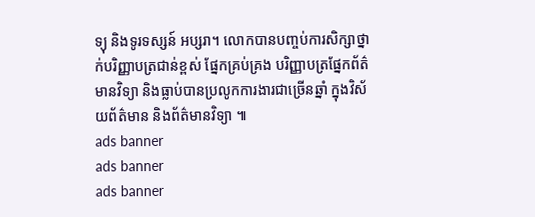ទ្យុ និងទូរទស្សន៍ អប្សរា។ លោកបានបញ្ចប់ការសិក្សាថ្នាក់បរិញ្ញាបត្រជាន់ខ្ពស់ ផ្នែកគ្រប់គ្រង បរិញ្ញាបត្រផ្នែកព័ត៌មានវិទ្យា និងធ្លាប់បានប្រលូកការងារជាច្រើនឆ្នាំ ក្នុងវិស័យព័ត៌មាន និងព័ត៌មានវិទ្យា ៕
ads banner
ads banner
ads banner